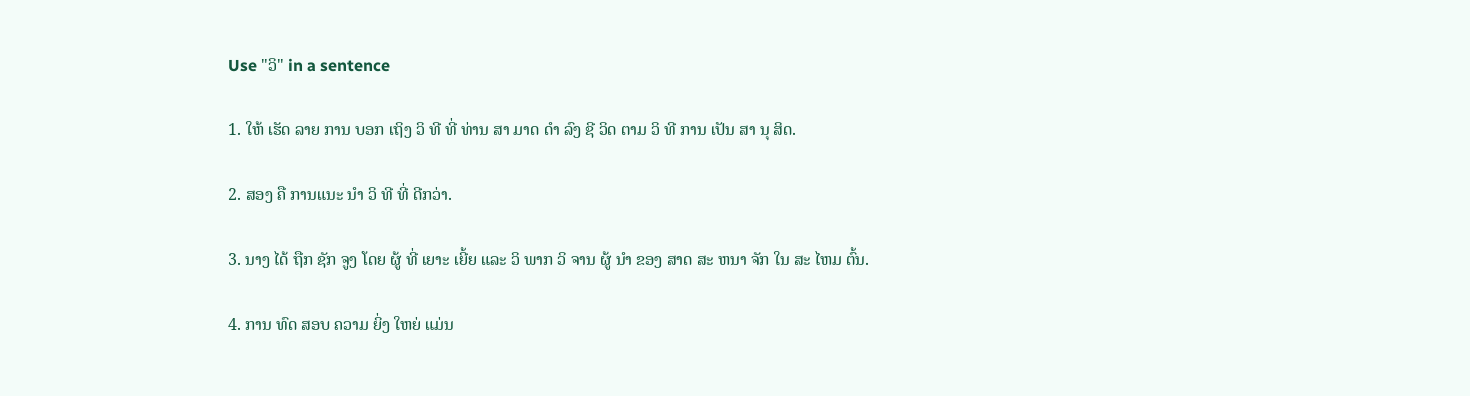Use "ວິ" in a sentence

1. ໃຫ້ ເຮັດ ລາຍ ການ ບອກ ເຖິງ ວິ ທີ ທີ່ ທ່ານ ສາ ມາດ ດໍາ ລົງ ຊີ ວິດ ຕາມ ວິ ທີ ການ ເປັນ ສາ ນຸ ສິດ.

2. ສອງ ຄື ການແນະ ນໍາ ວິ ທີ ທີ່ ດີກວ່າ.

3. ນາງ ໄດ້ ຖືກ ຊັກ ຈູງ ໂດຍ ຜູ້ ທີ່ ເຍາະ ເຍີ້ຍ ແລະ ວິ ພາກ ວິ ຈານ ຜູ້ ນໍາ ຂອງ ສາດ ສະ ຫນາ ຈັກ ໃນ ສະ ໄຫມ ຕົ້ນ.

4. ການ ທົດ ສອບ ຄວາມ ຍິ່ງ ໃຫຍ່ ແມ່ນ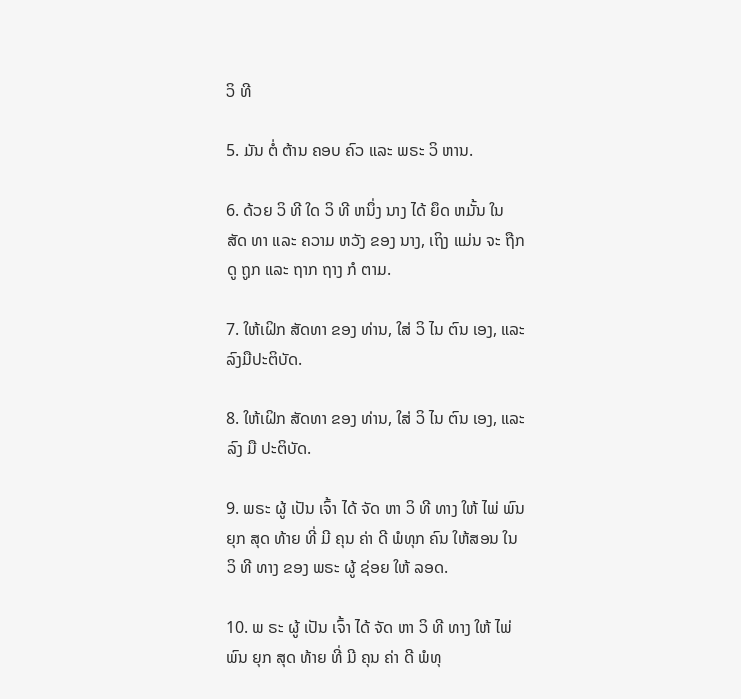ວິ ທີ

5. ມັນ ຕໍ່ ຕ້ານ ຄອບ ຄົວ ແລະ ພຣະ ວິ ຫານ.

6. ດ້ວຍ ວິ ທີ ໃດ ວິ ທີ ຫນຶ່ງ ນາງ ໄດ້ ຍຶດ ຫມັ້ນ ໃນ ສັດ ທາ ແລະ ຄວາມ ຫວັງ ຂອງ ນາງ, ເຖິງ ແມ່ນ ຈະ ຖືກ ດູ ຖູກ ແລະ ຖາກ ຖາງ ກໍ ຕາມ.

7. ໃຫ້ເຝິກ ສັດທາ ຂອງ ທ່ານ, ໃສ່ ວິ ໄນ ຕົນ ເອງ, ແລະ ລົງມືປະຕິບັດ.

8. ໃຫ້ເຝິກ ສັດທາ ຂອງ ທ່ານ, ໃສ່ ວິ ໄນ ຕົນ ເອງ, ແລະ ລົງ ມື ປະຕິບັດ.

9. ພຣະ ຜູ້ ເປັນ ເຈົ້າ ໄດ້ ຈັດ ຫາ ວິ ທີ ທາງ ໃຫ້ ໄພ່ ພົນ ຍຸກ ສຸດ ທ້າຍ ທີ່ ມີ ຄຸນ ຄ່າ ດີ ພໍທຸກ ຄົນ ໃຫ້ສອນ ໃນ ວິ ທີ ທາງ ຂອງ ພຣະ ຜູ້ ຊ່ອຍ ໃຫ້ ລອດ.

10. ພ ຣະ ຜູ້ ເປັນ ເຈົ້າ ໄດ້ ຈັດ ຫາ ວິ ທີ ທາງ ໃຫ້ ໄພ່ ພົນ ຍຸກ ສຸດ ທ້າຍ ທີ່ ມີ ຄຸນ ຄ່າ ດີ ພໍທຸ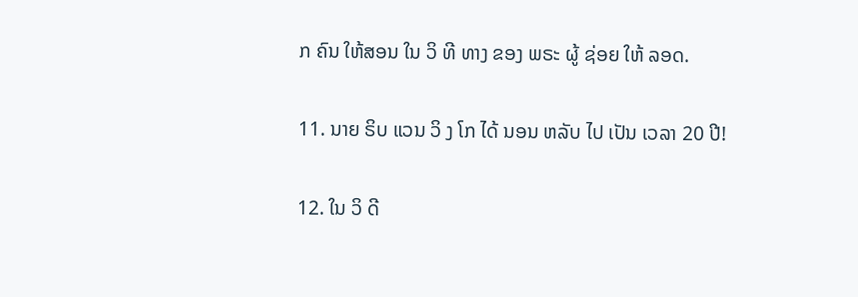ກ ຄົນ ໃຫ້ສອນ ໃນ ວິ ທີ ທາງ ຂອງ ພຣະ ຜູ້ ຊ່ອຍ ໃຫ້ ລອດ.

11. ນາຍ ຣິບ ແວນ ວິ ງ ໂກ ໄດ້ ນອນ ຫລັບ ໄປ ເປັນ ເວລາ 20 ປີ!

12. ໃນ ວິ ດີ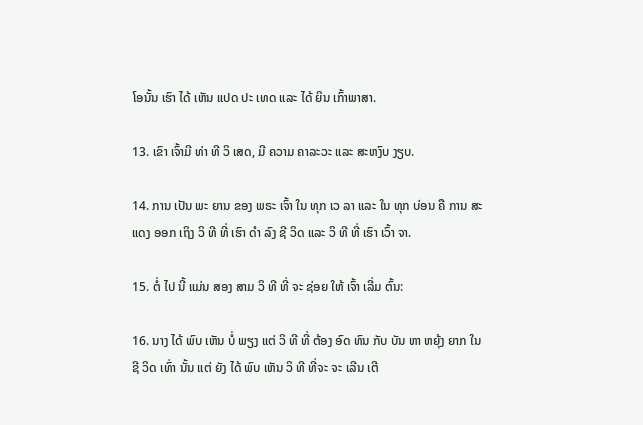ໂອນັ້ນ ເຮົາ ໄດ້ ເຫັນ ແປດ ປະ ເທດ ແລະ ໄດ້ ຍິນ ເກົ້າພາສາ.

13. ເຂົາ ເຈົ້າມີ ທ່າ ທີ ວິ ເສດ, ມີ ຄວາມ ຄາລະວະ ແລະ ສະຫງົບ ງຽບ.

14. ການ ເປັນ ພະ ຍານ ຂອງ ພຣະ ເຈົ້າ ໃນ ທຸກ ເວ ລາ ແລະ ໃນ ທຸກ ບ່ອນ ຄື ການ ສະ ແດງ ອອກ ເຖິງ ວິ ທີ ທີ່ ເຮົາ ດໍາ ລົງ ຊີ ວິດ ແລະ ວິ ທີ ທີ່ ເຮົາ ເວົ້າ ຈາ.

15. ຕໍ່ ໄປ ນີ້ ແມ່ນ ສອງ ສາມ ວິ ທີ ທີ່ ຈະ ຊ່ອຍ ໃຫ້ ເຈົ້າ ເລີ່ມ ຕົ້ນ:

16. ນາງ ໄດ້ ພົບ ເຫັນ ບໍ່ ພຽງ ແຕ່ ວິ ທີ ທີ່ ຕ້ອງ ອົດ ທົນ ກັບ ບັນ ຫາ ຫຍຸ້ງ ຍາກ ໃນ ຊີ ວິດ ເທົ່າ ນັ້ນ ແຕ່ ຍັງ ໄດ້ ພົບ ເຫັນ ວິ ທີ ທີ່ຈະ ຈະ ເລີນ ເຕີ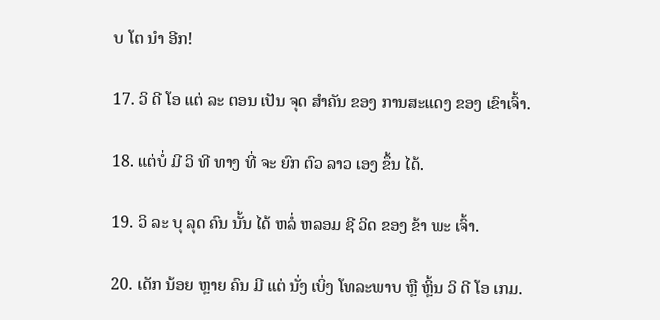ບ ໂຕ ນໍາ ອີກ!

17. ວິ ດີ ໂອ ແຕ່ ລະ ຕອນ ເປັນ ຈຸດ ສໍາຄັນ ຂອງ ການສະແດງ ຂອງ ເຂົາເຈົ້າ.

18. ແຕ່ບໍ່ ມີ ວິ ທີ ທາງ ທີ່ ຈະ ຍົກ ຕົວ ລາວ ເອງ ຂຶ້ນ ໄດ້.

19. ວິ ລະ ບຸ ລຸດ ຄົນ ນັ້ນ ໄດ້ ຫລໍ່ ຫລອມ ຊີ ວິດ ຂອງ ຂ້າ ພະ ເຈົ້າ.

20. ເດັກ ນ້ອຍ ຫຼາຍ ຄົນ ມີ ແຕ່ ນັ່ງ ເບິ່ງ ໂທລະພາບ ຫຼື ຫຼິ້ນ ວິ ດີ ໂອ ເກມ.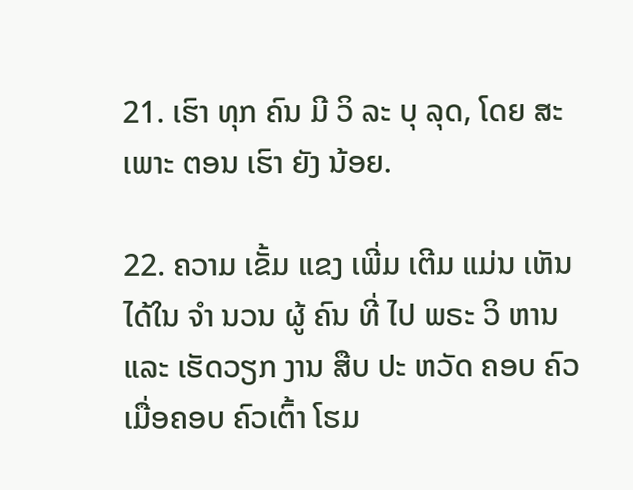21. ເຮົາ ທຸກ ຄົນ ມີ ວິ ລະ ບຸ ລຸດ, ໂດຍ ສະ ເພາະ ຕອນ ເຮົາ ຍັງ ນ້ອຍ.

22. ຄວາມ ເຂັ້ມ ແຂງ ເພີ່ມ ເຕີມ ແມ່ນ ເຫັນ ໄດ້ໃນ ຈໍາ ນວນ ຜູ້ ຄົນ ທີ່ ໄປ ພຣະ ວິ ຫານ ແລະ ເຮັດວຽກ ງານ ສືບ ປະ ຫວັດ ຄອບ ຄົວ ເມື່ອຄອບ ຄົວເຕົ້າ ໂຮມ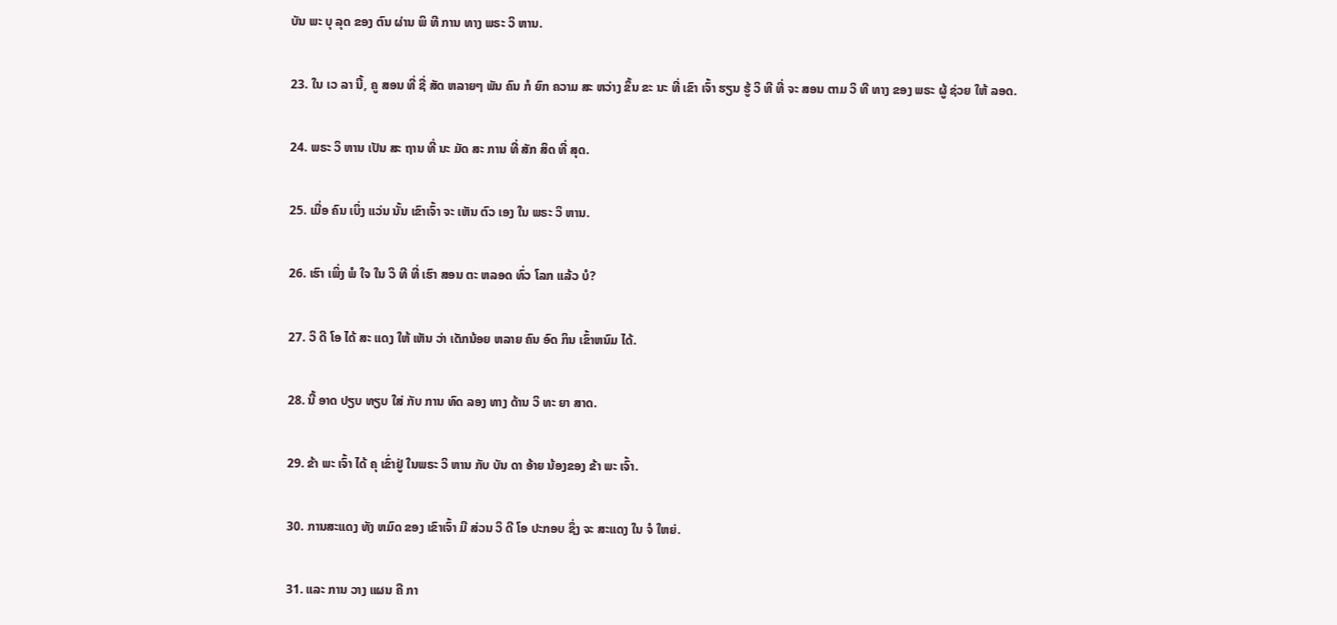ບັນ ພະ ບຸ ລຸດ ຂອງ ຕົນ ຜ່ານ ພິ ທີ ການ ທາງ ພຣະ ວິ ຫານ.

23. ໃນ ເວ ລາ ນີ້, ຄູ ສອນ ທີ່ ຊື່ ສັດ ຫລາຍໆ ພັນ ຄົນ ກໍ ຍົກ ຄວາມ ສະ ຫວ່າງ ຂຶ້ນ ຂະ ນະ ທີ່ ເຂົາ ເຈົ້າ ຮຽນ ຮູ້ ວິ ທີ ທີ່ ຈະ ສອນ ຕາມ ວິ ທີ ທາງ ຂອງ ພຣະ ຜູ້ ຊ່ວຍ ໃຫ້ ລອດ.

24. ພຣະ ວິ ຫານ ເປັນ ສະ ຖານ ທີ່ ນະ ມັດ ສະ ການ ທີ່ ສັກ ສິດ ທີ່ ສຸດ.

25. ເມື່ອ ຄົນ ເບິ່ງ ແວ່ນ ນັ້ນ ເຂົາເຈົ້າ ຈະ ເຫັນ ຕົວ ເອງ ໃນ ພຣະ ວິ ຫານ.

26. ເຮົາ ເພິ່ງ ພໍ ໃຈ ໃນ ວິ ທີ ທີ່ ເຮົາ ສອນ ຕະ ຫລອດ ທົ່ວ ໂລກ ແລ້ວ ບໍ?

27. ວິ ດີ ໂອ ໄດ້ ສະ ແດງ ໃຫ້ ເຫັນ ວ່າ ເດັກນ້ອຍ ຫລາຍ ຄົນ ອົດ ກິນ ເຂົ້າຫນົມ ໄດ້.

28. ນີ້ ອາດ ປຽບ ທຽບ ໃສ່ ກັບ ການ ທົດ ລອງ ທາງ ດ້ານ ວິ ທະ ຍາ ສາດ.

29. ຂ້າ ພະ ເຈົ້າ ໄດ້ ຄຸ ເຂົ່າຢູ່ ໃນພຣະ ວິ ຫານ ກັບ ບັນ ດາ ອ້າຍ ນ້ອງຂອງ ຂ້າ ພະ ເຈົ້າ.

30. ການສະແດງ ທັງ ຫມົດ ຂອງ ເຂົາເຈົ້າ ມີ ສ່ວນ ວິ ດີ ໂອ ປະກອບ ຊຶ່ງ ຈະ ສະແດງ ໃນ ຈໍ ໃຫຍ່.

31. ແລະ ການ ວາງ ແຜນ ຄື ກາ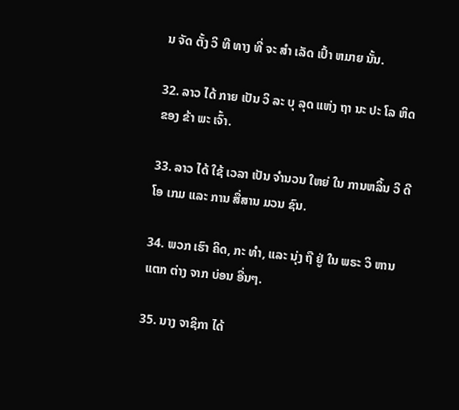ນ ຈັດ ຕັ້ງ ວິ ທີ ທາງ ທີ່ ຈະ ສໍາ ເລັດ ເປົ້າ ຫມາຍ ນັ້ນ.

32. ລາວ ໄດ້ ກາຍ ເປັນ ວິ ລະ ບຸ ລຸດ ແຫ່ງ ຖາ ນະ ປະ ໂລ ຫິດ ຂອງ ຂ້າ ພະ ເຈົ້າ.

33. ລາວ ໄດ້ ໃຊ້ ເວລາ ເປັນ ຈໍານວນ ໃຫຍ່ ໃນ ການຫລິ້ນ ວິ ດີ ໂອ ເກມ ແລະ ການ ສື່ສານ ມວນ ຊົນ.

34. ພວກ ເຮົາ ຄິດ, ກະ ທໍາ, ແລະ ນຸ່ງ ຖື ຢູ່ ໃນ ພຣະ ວິ ຫານ ແຕກ ຕ່າງ ຈາກ ບ່ອນ ອື່ນໆ.

35. ນາງ ຈາຊິກາ ໄດ້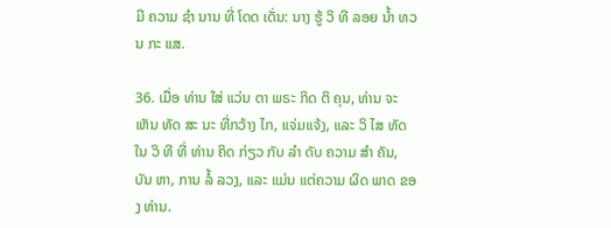ມີ ຄວາມ ຊໍາ ນານ ທີ່ ໂດດ ເດັ່ນ: ນາງ ຮູ້ ວິ ທີ ລອຍ ນ້ຳ ທວນ ກະ ແສ.

36. ເມື່ອ ທ່ານ ໃສ່ ແວ່ນ ຕາ ພຣະ ກິດ ຕິ ຄຸນ, ທ່ານ ຈະເຫັນ ທັດ ສະ ນະ ທີ່ກວ້າງ ໄກ, ແຈ່ມແຈ້ງ, ແລະ ວິ ໄສ ທັດ ໃນ ວິ ທີ ທີ່ ທ່ານ ຄິດ ກ່ຽວ ກັບ ລໍາ ດັບ ຄວາມ ສໍາ ຄັນ, ບັນ ຫາ, ການ ລໍ້ ລວງ, ແລະ ແມ່ນ ແຕ່ຄວາມ ຜິດ ພາດ ຂອງ ທ່ານ.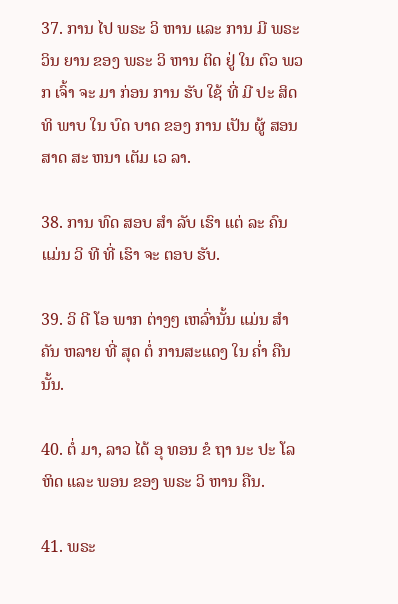37. ການ ໄປ ພຣະ ວິ ຫານ ແລະ ການ ມີ ພຣະ ວິນ ຍານ ຂອງ ພຣະ ວິ ຫານ ຕິດ ຢູ່ ໃນ ຕົວ ພວກ ເຈົ້າ ຈະ ມາ ກ່ອນ ການ ຮັບ ໃຊ້ ທີ່ ມີ ປະ ສິດ ທິ ພາບ ໃນ ບົດ ບາດ ຂອງ ການ ເປັນ ຜູ້ ສອນ ສາດ ສະ ຫນາ ເຕັມ ເວ ລາ.

38. ການ ທົດ ສອບ ສໍາ ລັບ ເຮົາ ແຕ່ ລະ ຄົນ ແມ່ນ ວິ ທີ ທີ່ ເຮົາ ຈະ ຕອບ ຮັບ.

39. ວິ ດີ ໂອ ພາກ ຕ່າງໆ ເຫລົ່ານັ້ນ ແມ່ນ ສໍາຄັນ ຫລາຍ ທີ່ ສຸດ ຕໍ່ ການສະແດງ ໃນ ຄ່ຳ ຄືນ ນັ້ນ.

40. ຕໍ່ ມາ, ລາວ ໄດ້ ອຸ ທອນ ຂໍ ຖາ ນະ ປະ ໂລ ຫິດ ແລະ ພອນ ຂອງ ພຣະ ວິ ຫານ ຄືນ.

41. ພຣະ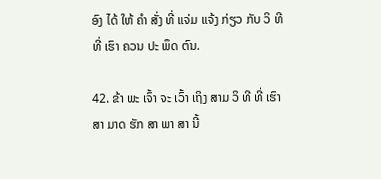ອົງ ໄດ້ ໃຫ້ ຄໍາ ສັ່ງ ທີ່ ແຈ່ມ ແຈ້ງ ກ່ຽວ ກັບ ວິ ທີ ທີ່ ເຮົາ ຄວນ ປະ ພຶດ ຕົນ.

42. ຂ້າ ພະ ເຈົ້າ ຈະ ເວົ້າ ເຖິງ ສາມ ວິ ທີ ທີ່ ເຮົາ ສາ ມາດ ຮັກ ສາ ພາ ສາ ນີ້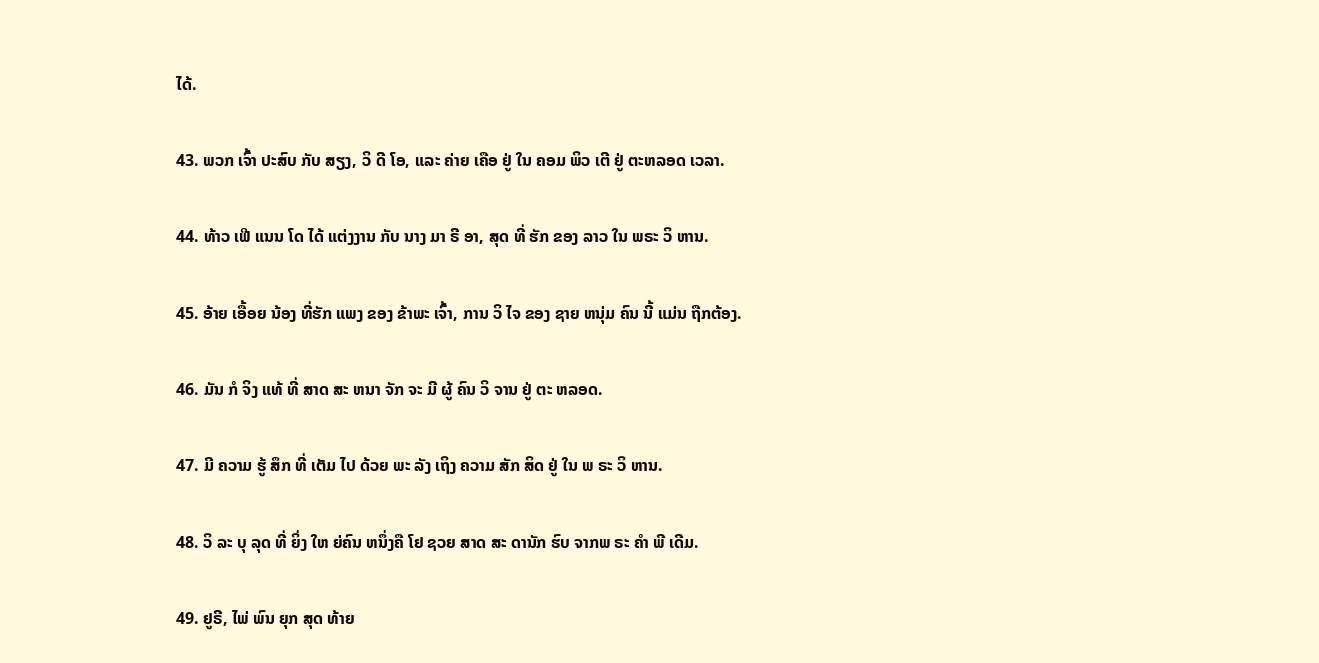ໄດ້.

43. ພວກ ເຈົ້າ ປະສົບ ກັບ ສຽງ, ວິ ດີ ໂອ, ແລະ ຄ່າຍ ເຄືອ ຢູ່ ໃນ ຄອມ ພິວ ເຕີ ຢູ່ ຕະຫລອດ ເວລາ.

44. ທ້າວ ເຟີ ແນນ ໂດ ໄດ້ ແຕ່ງງານ ກັບ ນາງ ມາ ຣີ ອາ, ສຸດ ທີ່ ຮັກ ຂອງ ລາວ ໃນ ພຣະ ວິ ຫານ.

45. ອ້າຍ ເອື້ອຍ ນ້ອງ ທີ່ຮັກ ແພງ ຂອງ ຂ້າພະ ເຈົ້າ, ການ ວິ ໄຈ ຂອງ ຊາຍ ຫນຸ່ມ ຄົນ ນີ້ ແມ່ນ ຖືກຕ້ອງ.

46. ມັນ ກໍ ຈິງ ແທ້ ທີ່ ສາດ ສະ ຫນາ ຈັກ ຈະ ມີ ຜູ້ ຄົນ ວິ ຈານ ຢູ່ ຕະ ຫລອດ.

47. ມີ ຄວາມ ຮູ້ ສຶກ ທີ່ ເຕັມ ໄປ ດ້ວຍ ພະ ລັງ ເຖິງ ຄວາມ ສັກ ສິດ ຢູ່ ໃນ ພ ຣະ ວິ ຫານ.

48. ວິ ລະ ບຸ ລຸດ ທີ່ ຍິ່ງ ໃຫ ຍ່ຄົນ ຫນຶ່ງຄື ໂຢ ຊວຍ ສາດ ສະ ດານັກ ຮົບ ຈາກພ ຣະ ຄໍາ ພີ ເດີມ.

49. ຢູຣີ, ໄພ່ ພົນ ຍຸກ ສຸດ ທ້າຍ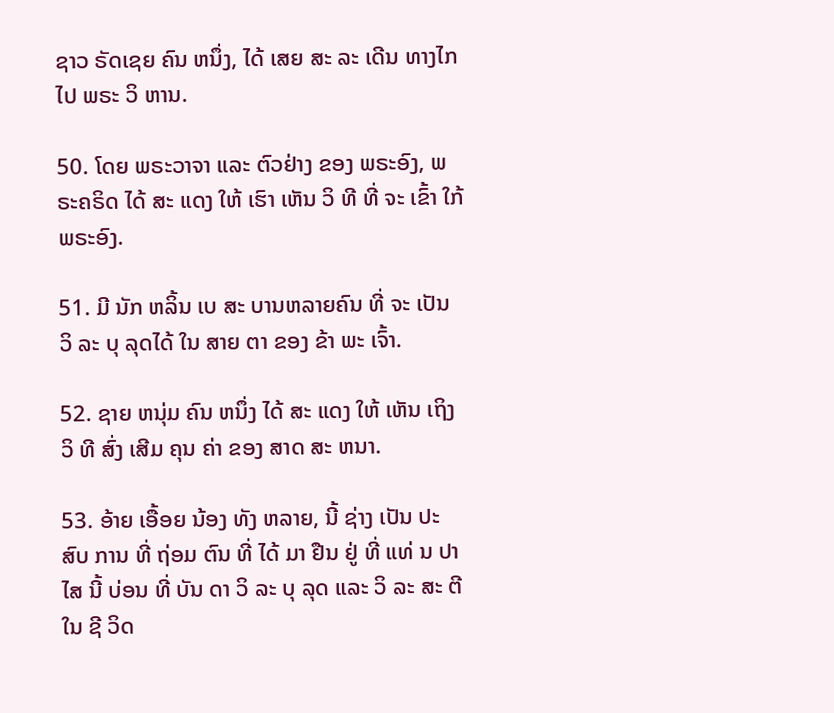ຊາວ ຣັດເຊຍ ຄົນ ຫນຶ່ງ, ໄດ້ ເສຍ ສະ ລະ ເດີນ ທາງໄກ ໄປ ພຣະ ວິ ຫານ.

50. ໂດຍ ພຣະວາຈາ ແລະ ຕົວຢ່າງ ຂອງ ພຣະອົງ, ພຣະຄຣິດ ໄດ້ ສະ ແດງ ໃຫ້ ເຮົາ ເຫັນ ວິ ທີ ທີ່ ຈະ ເຂົ້າ ໃກ້ ພຣະອົງ.

51. ມີ ນັກ ຫລິ້ນ ເບ ສະ ບານຫລາຍຄົນ ທີ່ ຈະ ເປັນ ວິ ລະ ບຸ ລຸດໄດ້ ໃນ ສາຍ ຕາ ຂອງ ຂ້າ ພະ ເຈົ້າ.

52. ຊາຍ ຫນຸ່ມ ຄົນ ຫນຶ່ງ ໄດ້ ສະ ແດງ ໃຫ້ ເຫັນ ເຖິງ ວິ ທີ ສົ່ງ ເສີມ ຄຸນ ຄ່າ ຂອງ ສາດ ສະ ຫນາ.

53. ອ້າຍ ເອື້ອຍ ນ້ອງ ທັງ ຫລາຍ, ນີ້ ຊ່າງ ເປັນ ປະ ສົບ ການ ທີ່ ຖ່ອມ ຕົນ ທີ່ ໄດ້ ມາ ຢືນ ຢູ່ ທີ່ ແທ່ ນ ປາ ໄສ ນີ້ ບ່ອນ ທີ່ ບັນ ດາ ວິ ລະ ບຸ ລຸດ ແລະ ວິ ລະ ສະ ຕີ ໃນ ຊີ ວິດ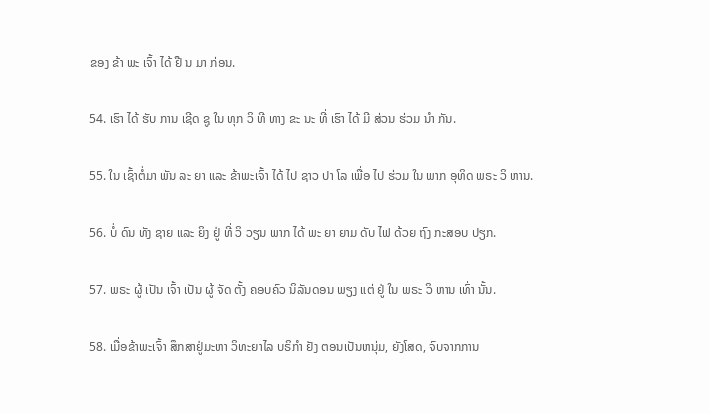ຂອງ ຂ້າ ພະ ເຈົ້າ ໄດ້ ຢື ນ ມາ ກ່ອນ.

54. ເຮົາ ໄດ້ ຮັບ ການ ເຊີດ ຊູ ໃນ ທຸກ ວິ ທີ ທາງ ຂະ ນະ ທີ່ ເຮົາ ໄດ້ ມີ ສ່ວນ ຮ່ວມ ນໍາ ກັນ.

55. ໃນ ເຊົ້າຕໍ່ມາ ພັນ ລະ ຍາ ແລະ ຂ້າພະເຈົ້າ ໄດ້ ໄປ ຊາວ ປາ ໂລ ເພື່ອ ໄປ ຮ່ວມ ໃນ ພາກ ອຸທິດ ພຣະ ວິ ຫານ.

56. ບໍ່ ດົນ ທັງ ຊາຍ ແລະ ຍິງ ຢູ່ ທີ່ ວິ ວຽນ ພາກ ໄດ້ ພະ ຍາ ຍາມ ດັບ ໄຟ ດ້ວຍ ຖົງ ກະສອບ ປຽກ.

57. ພຣະ ຜູ້ ເປັນ ເຈົ້າ ເປັນ ຜູ້ ຈັດ ຕັ້ງ ຄອບຄົວ ນິລັນດອນ ພຽງ ແຕ່ ຢູ່ ໃນ ພຣະ ວິ ຫານ ເທົ່າ ນັ້ນ.

58. ເມື່ອຂ້າພະເຈົ້າ ສຶກສາຢູ່ມະຫາ ວິທະຍາໄລ ບຣິກໍາ ຢັງ ຕອນເປັນຫນຸ່ມ, ຍັງໂສດ, ຈົບຈາກການ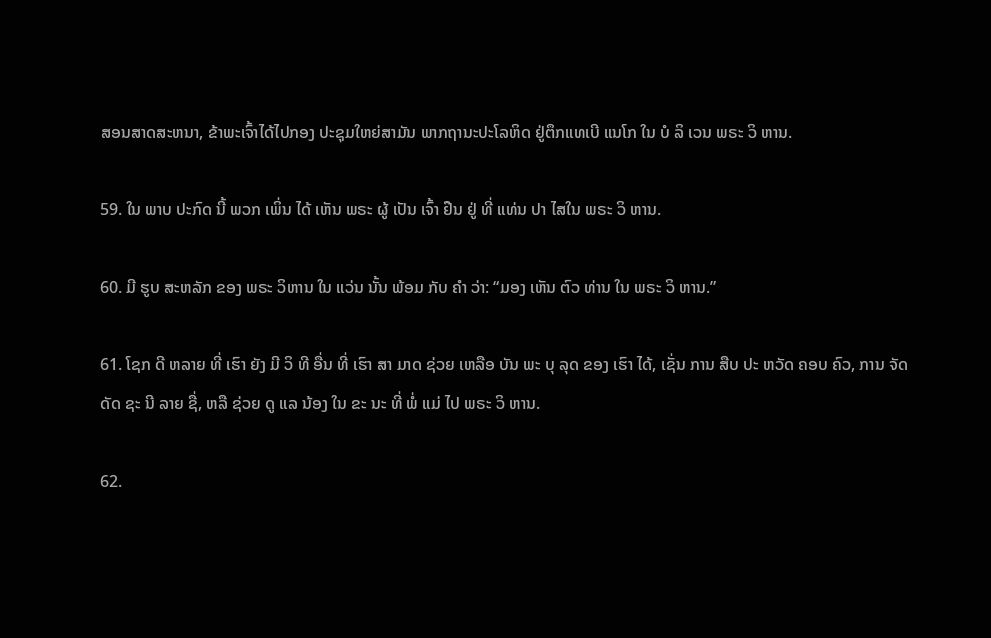ສອນສາດສະຫນາ, ຂ້າພະເຈົ້າໄດ້ໄປກອງ ປະຊຸມໃຫຍ່ສາມັນ ພາກຖານະປະໂລຫິດ ຢູ່ຕຶກແທເບີ ແນໂກ ໃນ ບໍ ລິ ເວນ ພຣະ ວິ ຫານ.

59. ໃນ ພາບ ປະກົດ ນີ້ ພວກ ເພິ່ນ ໄດ້ ເຫັນ ພຣະ ຜູ້ ເປັນ ເຈົ້າ ຢືນ ຢູ່ ທີ່ ແທ່ນ ປາ ໄສໃນ ພຣະ ວິ ຫານ.

60. ມີ ຮູບ ສະຫລັກ ຂອງ ພຣະ ວິຫານ ໃນ ແວ່ນ ນັ້ນ ພ້ອມ ກັບ ຄໍາ ວ່າ: “ມອງ ເຫັນ ຕົວ ທ່ານ ໃນ ພຣະ ວິ ຫານ.”

61. ໂຊກ ດີ ຫລາຍ ທີ່ ເຮົາ ຍັງ ມີ ວິ ທີ ອື່ນ ທີ່ ເຮົາ ສາ ມາດ ຊ່ວຍ ເຫລືອ ບັນ ພະ ບຸ ລຸດ ຂອງ ເຮົາ ໄດ້, ເຊັ່ນ ການ ສືບ ປະ ຫວັດ ຄອບ ຄົວ, ການ ຈັດ ດັດ ຊະ ນີ ລາຍ ຊື່, ຫລື ຊ່ວຍ ດູ ແລ ນ້ອງ ໃນ ຂະ ນະ ທີ່ ພໍ່ ແມ່ ໄປ ພຣະ ວິ ຫານ.

62.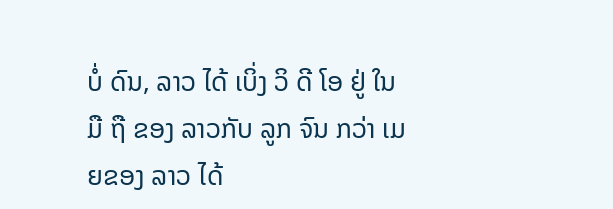ບໍ່ ດົນ, ລາວ ໄດ້ ເບິ່ງ ວິ ດີ ໂອ ຢູ່ ໃນ ມື ຖື ຂອງ ລາວກັບ ລູກ ຈົນ ກວ່າ ເມຍຂອງ ລາວ ໄດ້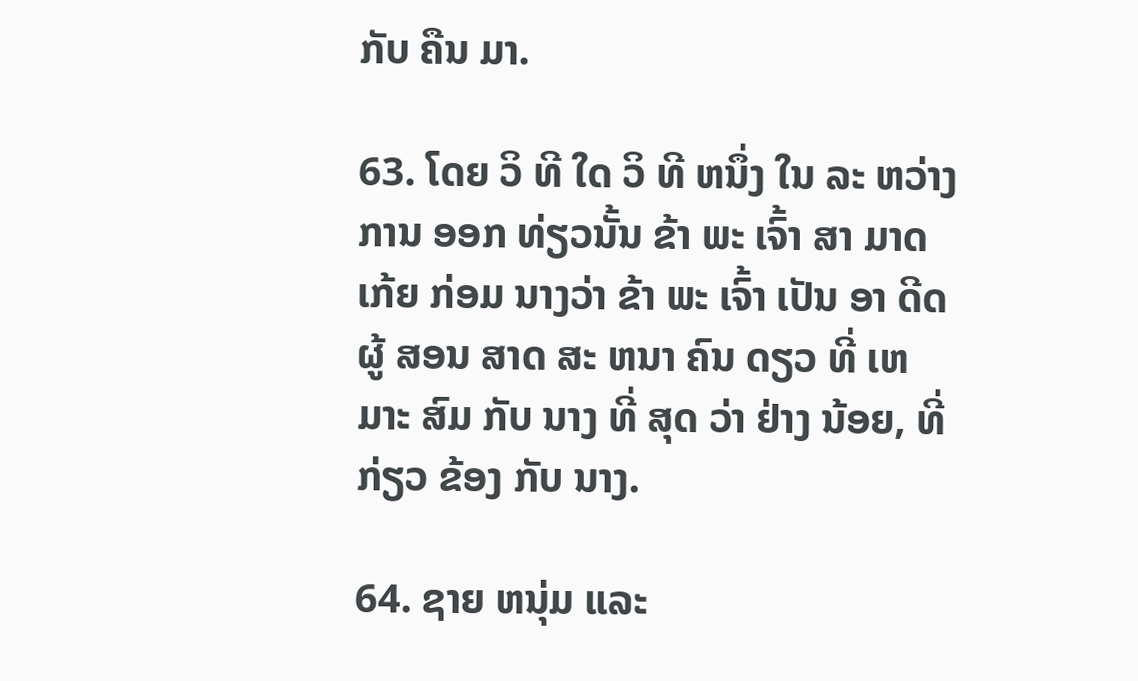ກັບ ຄືນ ມາ.

63. ໂດຍ ວິ ທີ ໃດ ວິ ທີ ຫນຶ່ງ ໃນ ລະ ຫວ່າງ ການ ອອກ ທ່ຽວນັ້ນ ຂ້າ ພະ ເຈົ້າ ສາ ມາດ ເກ້ຍ ກ່ອມ ນາງວ່າ ຂ້າ ພະ ເຈົ້າ ເປັນ ອາ ດີດ ຜູ້ ສອນ ສາດ ສະ ຫນາ ຄົນ ດຽວ ທີ່ ເຫມາະ ສົມ ກັບ ນາງ ທີ່ ສຸດ ວ່າ ຢ່າງ ນ້ອຍ, ທີ່ ກ່ຽວ ຂ້ອງ ກັບ ນາງ.

64. ຊາຍ ຫນຸ່ມ ແລະ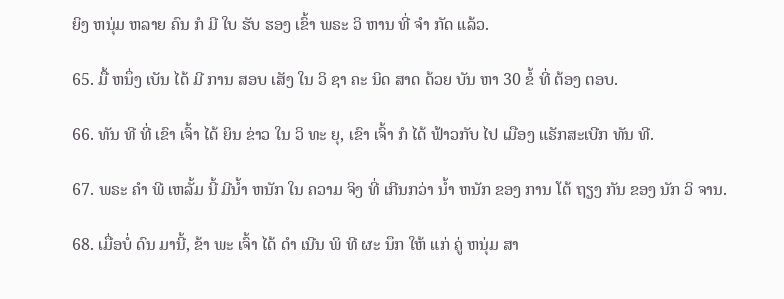ຍິງ ຫນຸ່ມ ຫລາຍ ຄົນ ກໍ ມີ ໃບ ຮັບ ຮອງ ເຂົ້າ ພຣະ ວິ ຫານ ທີ່ ຈໍາ ກັດ ແລ້ວ.

65. ມື້ ຫນຶ່ງ ເບັນ ໄດ້ ມີ ການ ສອບ ເສັງ ໃນ ວິ ຊາ ຄະ ນິດ ສາດ ດ້ວຍ ບັນ ຫາ 30 ຂໍ້ ທີ່ ຕ້ອງ ຕອບ.

66. ທັນ ທີ ທີ່ ເຂົາ ເຈົ້າ ໄດ້ ຍິນ ຂ່າວ ໃນ ວິ ທະ ຍຸ, ເຂົາ ເຈົ້າ ກໍ ໄດ້ ຟ້າວກັບ ໄປ ເມືອງ ແຣັກສະເບີກ ທັນ ທີ.

67. ພຣະ ຄໍາ ພີ ເຫລັ້ມ ນີ້ ມີນ້ຳ ຫນັກ ໃນ ຄວາມ ຈິງ ທີ່ ເກີນກວ່າ ນ້ຳ ຫນັກ ຂອງ ການ ໂຕ້ ຖຽງ ກັນ ຂອງ ນັກ ວິ ຈານ.

68. ເມື່ອບໍ່ ດົນ ມານີ້, ຂ້າ ພະ ເຈົ້າ ໄດ້ ດໍາ ເນີນ ພິ ທີ ຜະ ນຶກ ໃຫ້ ແກ່ ຄູ່ ຫນຸ່ມ ສາ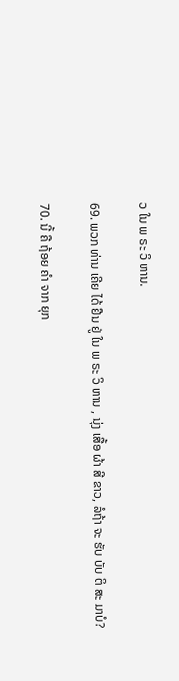ວ ໃນ ພ ຣະ ວິ ຫານ.

69. ພວກ ທ່ານ ເຄີຍ ໄດ້ ຢືນ ຢູ່ ໃນ ພ ຣະ ວິ ຫານ , ນຸ່ງ ເສື້ອ ຜ້າ ສີ ຂາວ, ລໍຖ້າ ຈະ ຮັບ ບັບ ຕິ ສະ ມາບໍ?

70. ນີ້ ຄື ຖ້ອຍ ຄໍາ ຈາກ ຍຸກ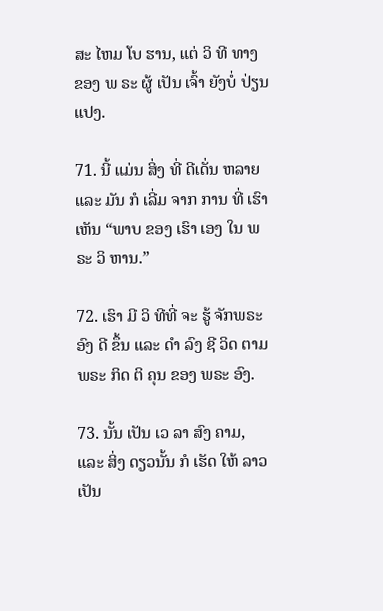ສະ ໄຫມ ໂບ ຮານ, ແຕ່ ວິ ທີ ທາງ ຂອງ ພ ຣະ ຜູ້ ເປັນ ເຈົ້າ ຍັງບໍ່ ປ່ຽນ ແປງ.

71. ນີ້ ແມ່ນ ສິ່ງ ທີ່ ດີເດັ່ນ ຫລາຍ ແລະ ມັນ ກໍ ເລີ່ມ ຈາກ ການ ທີ່ ເຮົາ ເຫັນ “ພາບ ຂອງ ເຮົາ ເອງ ໃນ ພຣະ ວິ ຫານ.”

72. ເຮົາ ມີ ວິ ທີທີ່ ຈະ ຮູ້ ຈັກພຣະ ອົງ ດີ ຂຶ້ນ ແລະ ດໍາ ລົງ ຊີ ວິດ ຕາມ ພຣະ ກິດ ຕິ ຄຸນ ຂອງ ພຣະ ອົງ.

73. ນັ້ນ ເປັນ ເວ ລາ ສົງ ຄາມ, ແລະ ສິ່ງ ດຽວນັ້ນ ກໍ ເຮັດ ໃຫ້ ລາວ ເປັນ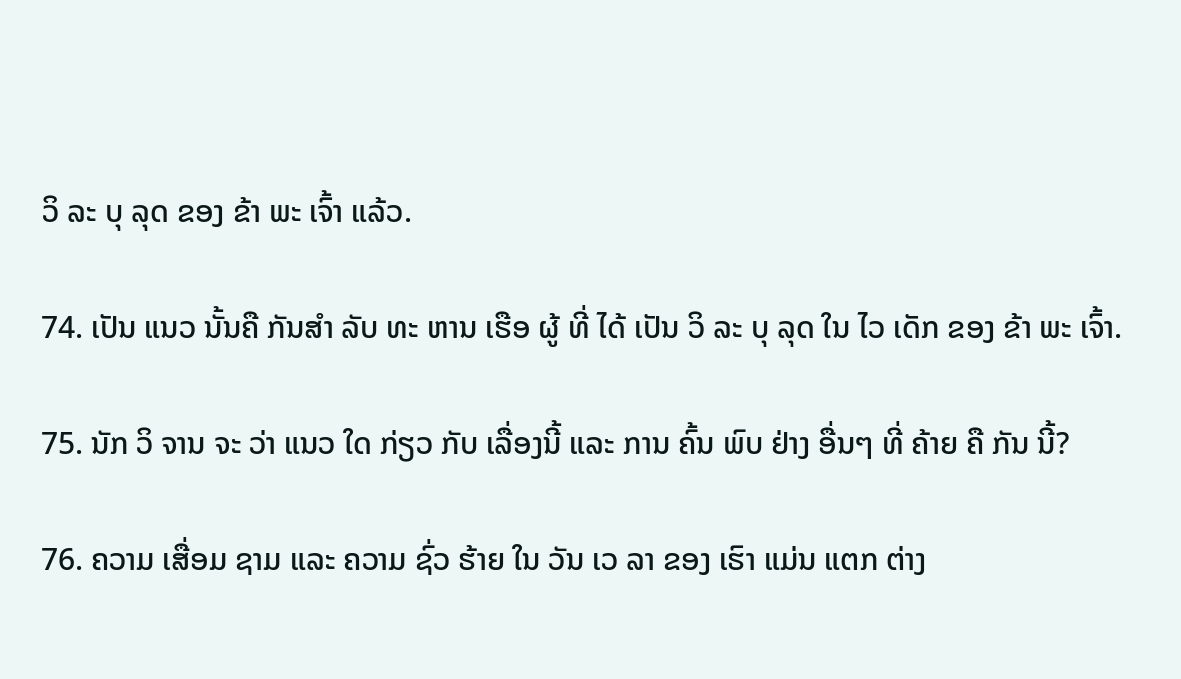ວິ ລະ ບຸ ລຸດ ຂອງ ຂ້າ ພະ ເຈົ້າ ແລ້ວ.

74. ເປັນ ແນວ ນັ້ນຄື ກັນສໍາ ລັບ ທະ ຫານ ເຮືອ ຜູ້ ທີ່ ໄດ້ ເປັນ ວິ ລະ ບຸ ລຸດ ໃນ ໄວ ເດັກ ຂອງ ຂ້າ ພະ ເຈົ້າ.

75. ນັກ ວິ ຈານ ຈະ ວ່າ ແນວ ໃດ ກ່ຽວ ກັບ ເລື່ອງນີ້ ແລະ ການ ຄົ້ນ ພົບ ຢ່າງ ອື່ນໆ ທີ່ ຄ້າຍ ຄື ກັນ ນີ້?

76. ຄວາມ ເສື່ອມ ຊາມ ແລະ ຄວາມ ຊົ່ວ ຮ້າຍ ໃນ ວັນ ເວ ລາ ຂອງ ເຮົາ ແມ່ນ ແຕກ ຕ່າງ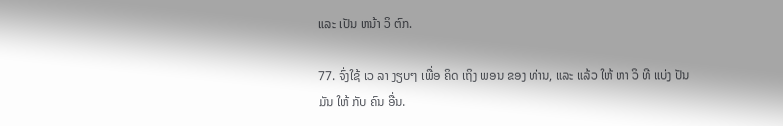ແລະ ເປັນ ຫນ້າ ວິ ຕົກ.

77. ຈົ່ງໃຊ້ ເວ ລາ ງຽບໆ ເພື່ອ ຄິດ ເຖິງ ພອນ ຂອງ ທ່ານ, ແລະ ແລ້ວ ໃຫ້ ຫາ ວິ ທີ ແບ່ງ ປັນ ມັນ ໃຫ້ ກັບ ຄົນ ອື່ນ.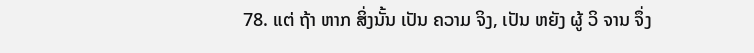78. ແຕ່ ຖ້າ ຫາກ ສິ່ງນັ້ນ ເປັນ ຄວາມ ຈິງ, ເປັນ ຫຍັງ ຜູ້ ວິ ຈານ ຈຶ່ງ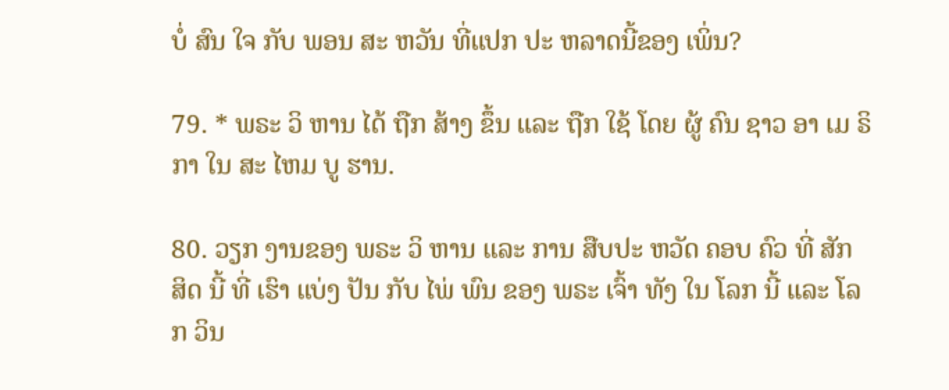ບໍ່ ສົນ ໃຈ ກັບ ພອນ ສະ ຫວັນ ທີ່ແປກ ປະ ຫລາດນີ້ຂອງ ເພິ່ນ?

79. * ພຣະ ວິ ຫານ ໄດ້ ຖືກ ສ້າງ ຂຶ້ນ ແລະ ຖືກ ໃຊ້ ໂດຍ ຜູ້ ຄົນ ຊາວ ອາ ເມ ຣິ ກາ ໃນ ສະ ໄຫມ ບູ ຮານ.

80. ວຽກ ງານຂອງ ພຣະ ວິ ຫານ ແລະ ການ ສືບປະ ຫວັດ ຄອບ ຄົວ ທີ່ ສັກ ສິດ ນີ້ ທີ່ ເຮົາ ແບ່ງ ປັນ ກັບ ໄພ່ ພົນ ຂອງ ພຣະ ເຈົ້າ ທັງ ໃນ ໂລກ ນີ້ ແລະ ໂລກ ວິນ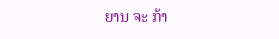ຍານ ຈະ ກ້າ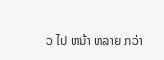ວ ໄປ ຫນ້າ ຫລາຍ ກວ່າ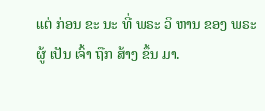ແຕ່ ກ່ອນ ຂະ ນະ ທີ່ ພຣະ ວິ ຫານ ຂອງ ພຣະ ຜູ້ ເປັນ ເຈົ້າ ຖືກ ສ້າງ ຂຶ້ນ ມາ.